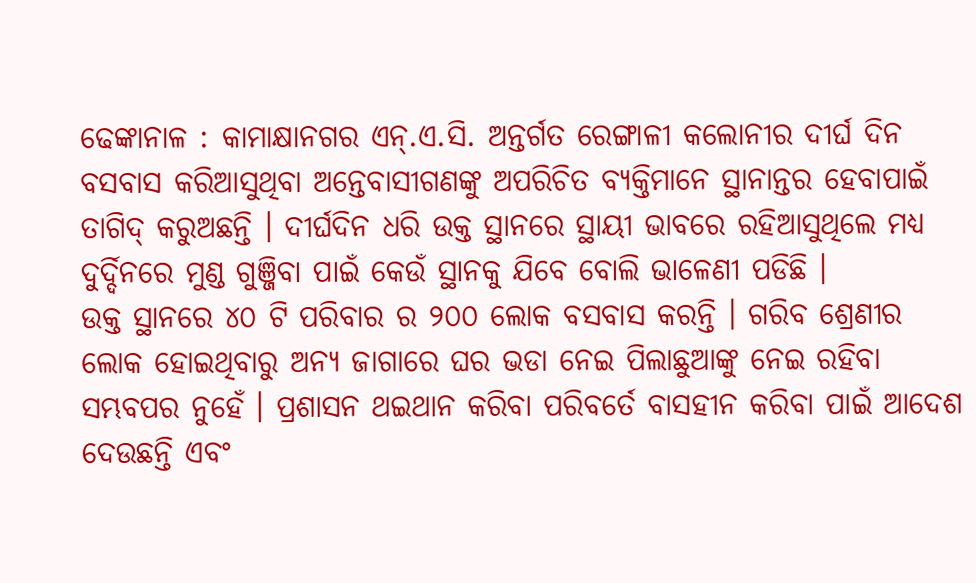ଢେଙ୍କାନାଳ : କାମାକ୍ଷାନଗର ଏନ୍.ଏ.ସି. ଅନ୍ତର୍ଗତ ରେଙ୍ଗାଳୀ କଲୋନୀର ଦୀର୍ଘ ଦିନ ବସବାସ କରିଆସୁଥିବା ଅନ୍ତେବାସୀଗଣଙ୍କୁ ଅପରିଚିତ ବ୍ୟକ୍ତିମାନେ ସ୍ଥାନାନ୍ତର ହେବାପାଇଁ ତାଗିଦ୍ କରୁଅଛନ୍ତି । ଦୀର୍ଘଦିନ ଧରି ଉକ୍ତ ସ୍ଥାନରେ ସ୍ଥାୟୀ ଭାବରେ ରହିଆସୁଥିଲେ ମଧ୍ୟ ଦୁର୍ଦ୍ଦିନରେ ମୁଣ୍ଡ ଗୁଞ୍ଜିବା ପାଇଁ କେଉଁ ସ୍ଥାନକୁ ଯିବେ ବୋଲି ଭାଳେଣୀ ପଡିଛି ।
ଉକ୍ତ ସ୍ଥାନରେ ୪୦ ଟି ପରିବାର ର ୨୦୦ ଲୋକ ବସବାସ କରନ୍ତି । ଗରିବ ଶ୍ରେଣୀର ଲୋକ ହୋଇଥିବାରୁ ଅନ୍ୟ ଜାଗାରେ ଘର ଭଡା ନେଇ ପିଲାଛୁଆଙ୍କୁ ନେଇ ରହିବା ସମ୍ଭବପର ନୁହେଁ । ପ୍ରଶାସନ ଥଇଥାନ କରିବା ପରିବର୍ତେ ବାସହୀନ କରିବା ପାଇଁ ଆଦେଶ ଦେଉଛନ୍ତି ଏବଂ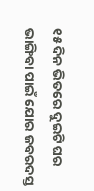୧୫ ଦିନ ଭିତରେ ଦୁଇଟି ଘର ଭାଙ୍ଗିବା ପାଇଁ ଯୋର ଜବରଦସ୍ତ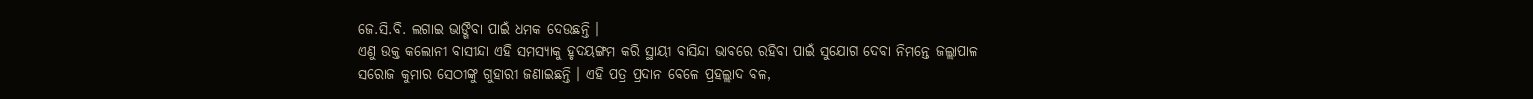ଜେ.ସି.ବି. ଲଗାଇ ଭାଙ୍ଗିବା ପାଇଁ ଧମକ ଦେଉଛନ୍ତି ।
ଏଣୁ ଉକ୍ତ କଲୋନୀ ବାସୀନ୍ଦା ଏହି ସମସ୍ୟାକୁ ହୃଦୟଙ୍ଗମ କରି ସ୍ଥାୟୀ ବାସିନ୍ଦା ଭାବରେ ରହିବା ପାଇଁ ସୁଯୋଗ ଦେବା ନିମନ୍ତେ ଜଲ୍ଲାପାଳ ସରୋଜ କୁମାର ସେଠୀଙ୍କୁ ଗୁହାରୀ ଜଣାଇଛନ୍ତି । ଏହି ପତ୍ର ପ୍ରଦାନ ବେଳେ ପ୍ରହଲ୍ଲାଦ ବଳ,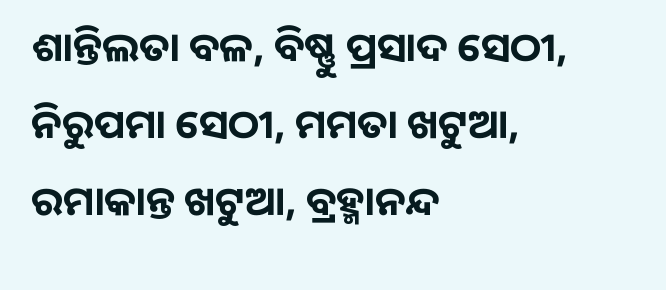ଶାନ୍ତିଲତା ବଳ, ବିଷ୍ଣୁ ପ୍ରସାଦ ସେଠୀ, ନିରୁପମା ସେଠୀ, ମମତା ଖଟୁଆ, ରମାକାନ୍ତ ଖଟୁଆ, ବ୍ରହ୍ମାନନ୍ଦ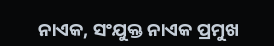ନାଏକ, ସଂଯୁକ୍ତ ନାଏକ ପ୍ରମୁଖ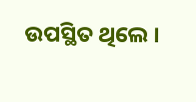ଉପସ୍ଥିତ ଥିଲେ ।